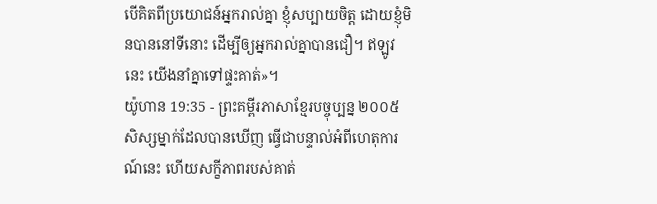បើគិតពីប្រយោជន៍អ្នករាល់គ្នា ខ្ញុំសប្បាយចិត្ត ដោយខ្ញុំមិនបាននៅទីនោះ ដើម្បីឲ្យអ្នករាល់គ្នាបានជឿ។ ឥឡូវនេះ យើងនាំគ្នាទៅផ្ទះគាត់»។
យ៉ូហាន 19:35 - ព្រះគម្ពីរភាសាខ្មែរបច្ចុប្បន្ន ២០០៥ សិស្សម្នាក់ដែលបានឃើញ ធ្វើជាបន្ទាល់អំពីហេតុការណ៍នេះ ហើយសក្ខីភាពរបស់គាត់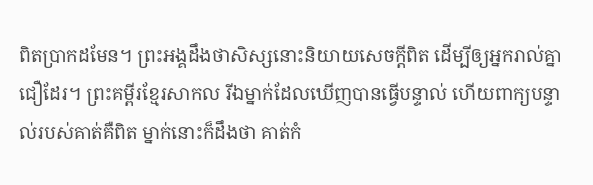ពិតប្រាកដមែន។ ព្រះអង្គដឹងថាសិស្សនោះនិយាយសេចក្ដីពិត ដើម្បីឲ្យអ្នករាល់គ្នាជឿដែរ។ ព្រះគម្ពីរខ្មែរសាកល រីឯម្នាក់ដែលឃើញបានធ្វើបន្ទាល់ ហើយពាក្យបន្ទាល់របស់គាត់គឺពិត ម្នាក់នោះក៏ដឹងថា គាត់កំ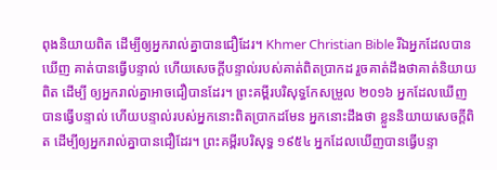ពុងនិយាយពិត ដើម្បីឲ្យអ្នករាល់គ្នាបានជឿដែរ។ Khmer Christian Bible រីឯអ្នកដែលបានឃើញ គាត់បានធ្វើបន្ទាល់ ហើយសេចក្ដីបន្ទាល់របស់គាត់ពិតប្រាកដ រួចគាត់ដឹងថាគាត់និយាយពិត ដើម្បី ឲ្យអ្នករាល់គ្នាអាចជឿបានដែរ។ ព្រះគម្ពីរបរិសុទ្ធកែសម្រួល ២០១៦ អ្នកដែលឃើញ បានធ្វើបន្ទាល់ ហើយបន្ទាល់របស់អ្នកនោះពិតប្រាកដមែន អ្នកនោះដឹងថា ខ្លួននិយាយសេចក្ដីពិត ដើម្បីឲ្យអ្នករាល់គ្នាបានជឿដែរ។ ព្រះគម្ពីរបរិសុទ្ធ ១៩៥៤ អ្នកដែលឃើញបានធ្វើបន្ទា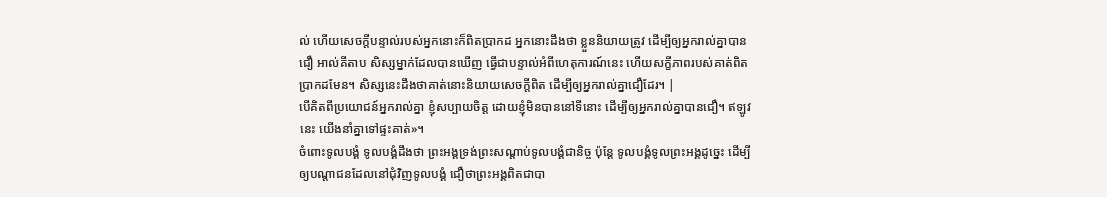ល់ ហើយសេចក្ដីបន្ទាល់របស់អ្នកនោះក៏ពិតប្រាកដ អ្នកនោះដឹងថា ខ្លួននិយាយត្រូវ ដើម្បីឲ្យអ្នករាល់គ្នាបានជឿ អាល់គីតាប សិស្សម្នាក់ដែលបានឃើញ ធ្វើជាបន្ទាល់អំពីហេតុការណ៍នេះ ហើយសក្ខីភាពរបស់គាត់ពិតប្រាកដមែន។ សិស្សនេះដឹងថាគាត់នោះនិយាយសេចក្ដីពិត ដើម្បីឲ្យអ្នករាល់គ្នាជឿដែរ។ |
បើគិតពីប្រយោជន៍អ្នករាល់គ្នា ខ្ញុំសប្បាយចិត្ត ដោយខ្ញុំមិនបាននៅទីនោះ ដើម្បីឲ្យអ្នករាល់គ្នាបានជឿ។ ឥឡូវនេះ យើងនាំគ្នាទៅផ្ទះគាត់»។
ចំពោះទូលបង្គំ ទូលបង្គំដឹងថា ព្រះអង្គទ្រង់ព្រះសណ្ដាប់ទូលបង្គំជានិច្ច ប៉ុន្តែ ទូលបង្គំទូលព្រះអង្គដូច្នេះ ដើម្បីឲ្យបណ្ដាជនដែលនៅជុំវិញទូលបង្គំ ជឿថាព្រះអង្គពិតជាបា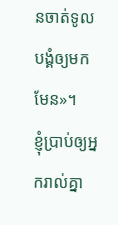នចាត់ទូលបង្គំឲ្យមកមែន»។
ខ្ញុំប្រាប់ឲ្យអ្នករាល់គ្នា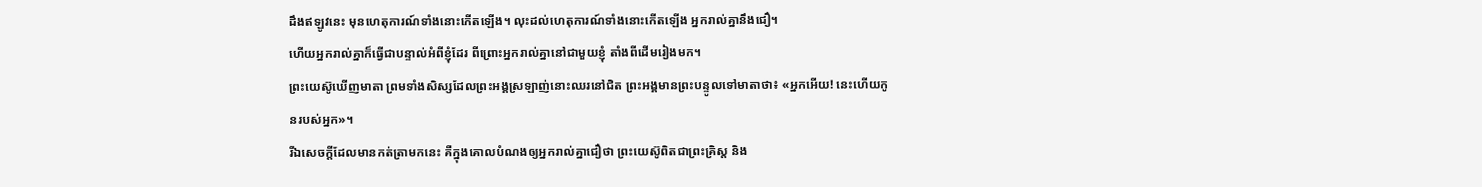ដឹងឥឡូវនេះ មុនហេតុការណ៍ទាំងនោះកើតឡើង។ លុះដល់ហេតុការណ៍ទាំងនោះកើតឡើង អ្នករាល់គ្នានឹងជឿ។
ហើយអ្នករាល់គ្នាក៏ធ្វើជាបន្ទាល់អំពីខ្ញុំដែរ ពីព្រោះអ្នករាល់គ្នានៅជាមួយខ្ញុំ តាំងពីដើមរៀងមក។
ព្រះយេស៊ូឃើញមាតា ព្រមទាំងសិស្សដែលព្រះអង្គស្រឡាញ់នោះឈរនៅជិត ព្រះអង្គមានព្រះបន្ទូលទៅមាតាថា៖ «អ្នកអើយ! នេះហើយកូនរបស់អ្នក»។
រីឯសេចក្ដីដែលមានកត់ត្រាមកនេះ គឺក្នុងគោលបំណងឲ្យអ្នករាល់គ្នាជឿថា ព្រះយេស៊ូពិតជាព្រះគ្រិស្ត និង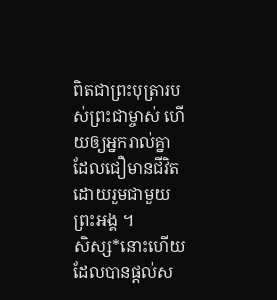ពិតជាព្រះបុត្រារបស់ព្រះជាម្ចាស់ ហើយឲ្យអ្នករាល់គ្នាដែលជឿមានជីវិត ដោយរួមជាមួយព្រះអង្គ ។
សិស្ស*នោះហើយ ដែលបានផ្ដល់ស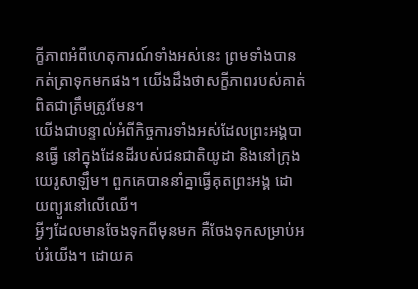ក្ខីភាពអំពីហេតុការណ៍ទាំងអស់នេះ ព្រមទាំងបានកត់ត្រាទុកមកផង។ យើងដឹងថាសក្ខីភាពរបស់គាត់ពិតជាត្រឹមត្រូវមែន។
យើងជាបន្ទាល់អំពីកិច្ចការទាំងអស់ដែលព្រះអង្គបានធ្វើ នៅក្នុងដែនដីរបស់ជនជាតិយូដា និងនៅក្រុងយេរូសាឡឹម។ ពួកគេបាននាំគ្នាធ្វើគុតព្រះអង្គ ដោយព្យួរនៅលើឈើ។
អ្វីៗដែលមានចែងទុកពីមុនមក គឺចែងទុកសម្រាប់អប់រំយើង។ ដោយគ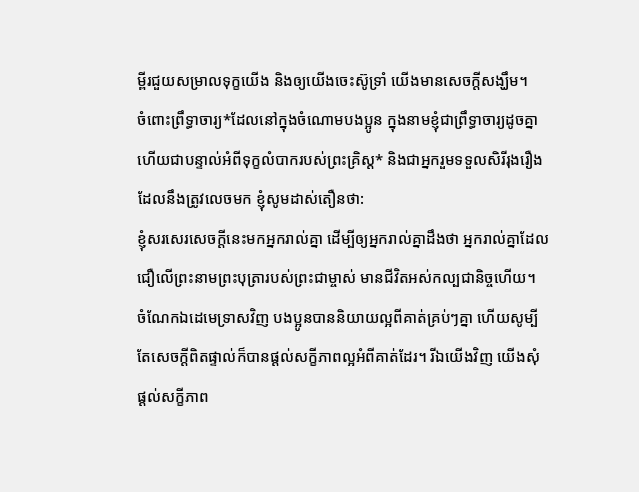ម្ពីរជួយសម្រាលទុក្ខយើង និងឲ្យយើងចេះស៊ូទ្រាំ យើងមានសេចក្ដីសង្ឃឹម។
ចំពោះព្រឹទ្ធាចារ្យ*ដែលនៅក្នុងចំណោមបងប្អូន ក្នុងនាមខ្ញុំជាព្រឹទ្ធាចារ្យដូចគ្នា ហើយជាបន្ទាល់អំពីទុក្ខលំបាករបស់ព្រះគ្រិស្ត* និងជាអ្នករួមទទួលសិរីរុងរឿង ដែលនឹងត្រូវលេចមក ខ្ញុំសូមដាស់តឿនថា:
ខ្ញុំសរសេរសេចក្ដីនេះមកអ្នករាល់គ្នា ដើម្បីឲ្យអ្នករាល់គ្នាដឹងថា អ្នករាល់គ្នាដែលជឿលើព្រះនាមព្រះបុត្រារបស់ព្រះជាម្ចាស់ មានជីវិតអស់កល្បជានិច្ចហើយ។
ចំណែកឯដេមេទ្រាសវិញ បងប្អូនបាននិយាយល្អពីគាត់គ្រប់ៗគ្នា ហើយសូម្បីតែសេចក្ដីពិតផ្ទាល់ក៏បានផ្ដល់សក្ខីភាពល្អអំពីគាត់ដែរ។ រីឯយើងវិញ យើងសុំផ្ដល់សក្ខីភាព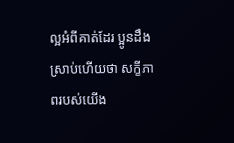ល្អអំពីគាត់ដែរ ប្អូនដឹងស្រាប់ហើយថា សក្ខីភាពរបស់យើង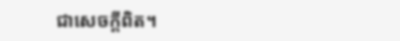ជាសេចក្ដីពិត។